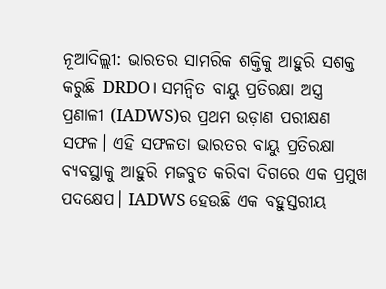ନୂଆଦିଲ୍ଲୀ: ଭାରତର ସାମରିକ ଶକ୍ତିକୁ ଆହୁରି ସଶକ୍ତ କରୁଛି DRDO। ସମନ୍ୱିତ ବାୟୁ ପ୍ରତିରକ୍ଷା ଅସ୍ତ୍ର ପ୍ରଣାଳୀ (IADWS)ର ପ୍ରଥମ ଉଡ଼ାଣ ପରୀକ୍ଷଣ ସଫଳ। ଏହି ସଫଳତା ଭାରତର ବାୟୁ ପ୍ରତିରକ୍ଷା ବ୍ୟବସ୍ଥାକୁ ଆହୁରି ମଜବୁତ କରିବା ଦିଗରେ ଏକ ପ୍ରମୁଖ ପଦକ୍ଷେପ। IADWS ହେଉଛି ଏକ ବହୁସ୍ତରୀୟ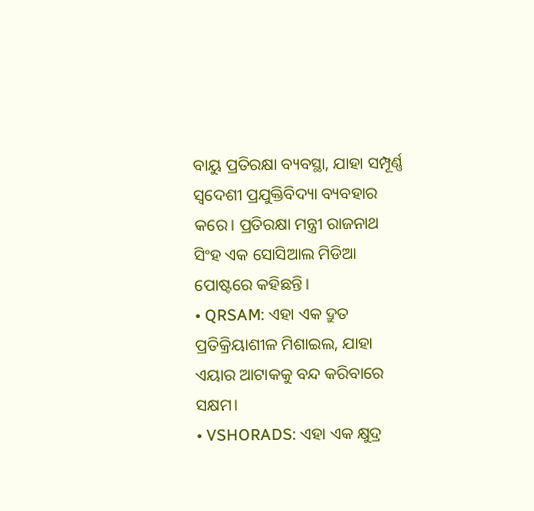ବାୟୁ ପ୍ରତିରକ୍ଷା ବ୍ୟବସ୍ଥା, ଯାହା ସମ୍ପୂର୍ଣ୍ଣ ସ୍ୱଦେଶୀ ପ୍ରଯୁକ୍ତିବିଦ୍ୟା ବ୍ୟବହାର କରେ। ପ୍ରତିରକ୍ଷା ମନ୍ତ୍ରୀ ରାଜନାଥ ସିଂହ ଏକ ସୋସିଆଲ ମିଡିଆ ପୋଷ୍ଟରେ କହିଛନ୍ତି।
• QRSAM: ଏହା ଏକ ଦ୍ରୁତ ପ୍ରତିକ୍ରିୟାଶୀଳ ମିଶାଇଲ, ଯାହା ଏୟାର ଆଟାକକୁ ବନ୍ଦ କରିବାରେ ସକ୍ଷମ।
• VSHORADS: ଏହା ଏକ କ୍ଷୁଦ୍ର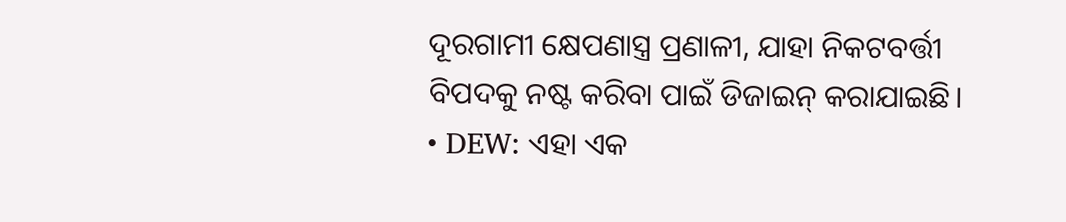ଦୂରଗାମୀ କ୍ଷେପଣାସ୍ତ୍ର ପ୍ରଣାଳୀ, ଯାହା ନିକଟବର୍ତ୍ତୀ ବିପଦକୁ ନଷ୍ଟ କରିବା ପାଇଁ ଡିଜାଇନ୍ କରାଯାଇଛି।
• DEW: ଏହା ଏକ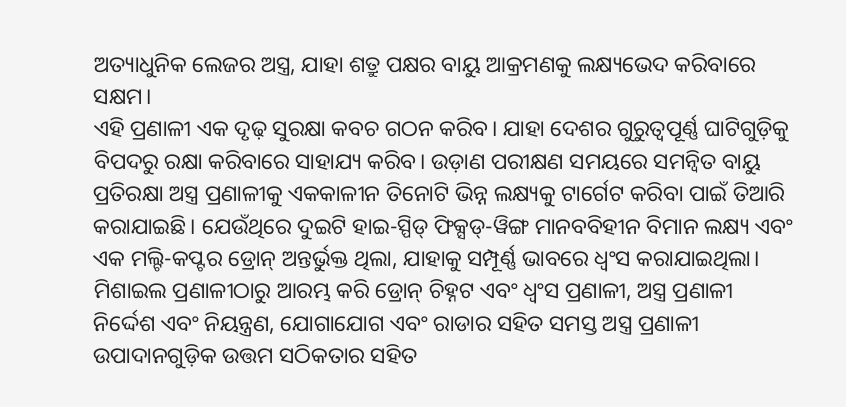ଅତ୍ୟାଧୁନିକ ଲେଜର ଅସ୍ତ୍ର, ଯାହା ଶତ୍ରୁ ପକ୍ଷର ବାୟୁ ଆକ୍ରମଣକୁ ଲକ୍ଷ୍ୟଭେଦ କରିବାରେ ସକ୍ଷମ।
ଏହି ପ୍ରଣାଳୀ ଏକ ଦୃଢ଼ ସୁରକ୍ଷା କବଚ ଗଠନ କରିବ। ଯାହା ଦେଶର ଗୁରୁତ୍ୱପୂର୍ଣ୍ଣ ଘାଟିଗୁଡ଼ିକୁ ବିପଦରୁ ରକ୍ଷା କରିବାରେ ସାହାଯ୍ୟ କରିବ। ଉଡ଼ାଣ ପରୀକ୍ଷଣ ସମୟରେ ସମନ୍ୱିତ ବାୟୁ ପ୍ରତିରକ୍ଷା ଅସ୍ତ୍ର ପ୍ରଣାଳୀକୁ ଏକକାଳୀନ ତିନୋଟି ଭିନ୍ନ ଲକ୍ଷ୍ୟକୁ ଟାର୍ଗେଟ କରିବା ପାଇଁ ତିଆରି କରାଯାଇଛି। ଯେଉଁଥିରେ ଦୁଇଟି ହାଇ-ସ୍ପିଡ୍ ଫିକ୍ସଡ୍-ୱିଙ୍ଗ ମାନବବିହୀନ ବିମାନ ଲକ୍ଷ୍ୟ ଏବଂ ଏକ ମଲ୍ଟି-କପ୍ଟର ଡ୍ରୋନ୍ ଅନ୍ତର୍ଭୁକ୍ତ ଥିଲା, ଯାହାକୁ ସମ୍ପୂର୍ଣ୍ଣ ଭାବରେ ଧ୍ୱଂସ କରାଯାଇଥିଲା।
ମିଶାଇଲ ପ୍ରଣାଳୀଠାରୁ ଆରମ୍ଭ କରି ଡ୍ରୋନ୍ ଚିହ୍ନଟ ଏବଂ ଧ୍ୱଂସ ପ୍ରଣାଳୀ, ଅସ୍ତ୍ର ପ୍ରଣାଳୀ ନିର୍ଦ୍ଦେଶ ଏବଂ ନିୟନ୍ତ୍ରଣ, ଯୋଗାଯୋଗ ଏବଂ ରାଡାର ସହିତ ସମସ୍ତ ଅସ୍ତ୍ର ପ୍ରଣାଳୀ ଉପାଦାନଗୁଡ଼ିକ ଉତ୍ତମ ସଠିକତାର ସହିତ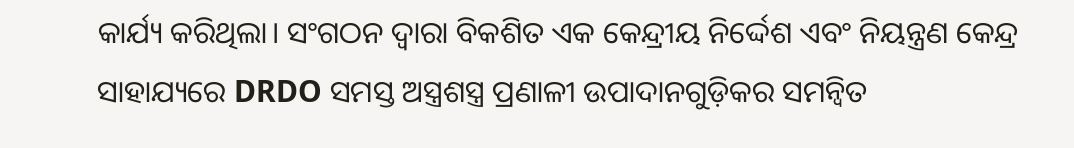କାର୍ଯ୍ୟ କରିଥିଲା। ସଂଗଠନ ଦ୍ୱାରା ବିକଶିତ ଏକ କେନ୍ଦ୍ରୀୟ ନିର୍ଦ୍ଦେଶ ଏବଂ ନିୟନ୍ତ୍ରଣ କେନ୍ଦ୍ର ସାହାଯ୍ୟରେ DRDO ସମସ୍ତ ଅସ୍ତ୍ରଶସ୍ତ୍ର ପ୍ରଣାଳୀ ଉପାଦାନଗୁଡ଼ିକର ସମନ୍ୱିତ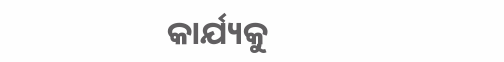କାର୍ଯ୍ୟକୁ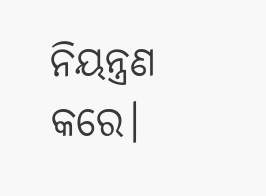ନିୟନ୍ତ୍ରଣ କରେ।